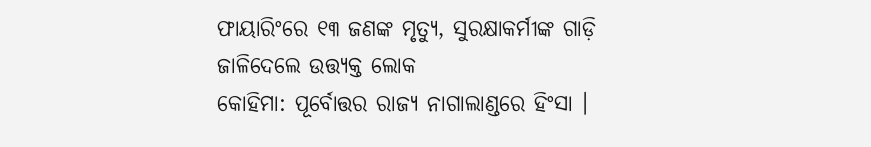ଫାୟାରିଂରେ ୧୩ ଜଣଙ୍କ ମୃତ୍ୟୁ, ସୁରକ୍ଷାକର୍ମୀଙ୍କ ଗାଡ଼ି ଜାଳିଦେଲେ ଉତ୍ତ୍ୟକ୍ତ ଲୋକ
କୋହିମା: ପୂର୍ବୋତ୍ତର ରାଜ୍ୟ ନାଗାଲାଣ୍ଡରେ ହିଂସା ।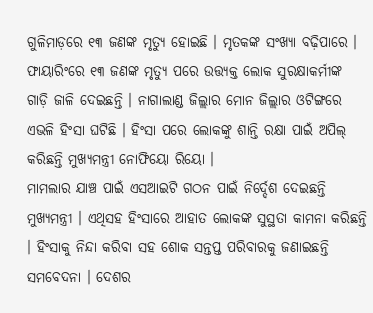ଗୁଳିମାଡ଼ରେ ୧୩ ଜଣଙ୍କ ମୃତ୍ୟୁ ହୋଇଛି । ମୃତକଙ୍କ ସଂଖ୍ୟା ବଢ଼ିପାରେ । ଫାୟାରିଂରେ ୧୩ ଜଣଙ୍କ ମୃତ୍ୟୁ ପରେ ଉତ୍ତ୍ୟକ୍ତ ଲୋକ ସୁରକ୍ଷାକର୍ମୀଙ୍କ ଗାଡ଼ି ଜାଳି ଦେଇଛନ୍ତି । ନାଗାଲାଣ୍ଡ ଜିଲ୍ଲାର ମୋନ ଜିଲ୍ଲାର ଓଟିଙ୍ଗରେ ଏଭଳି ହିଂସା ଘଟିଛି । ହିଂସା ପରେ ଲୋକଙ୍କୁ ଶାନ୍ତି ରକ୍ଷା ପାଇଁ ଅପିଲ୍ କରିଛନ୍ତି ମୁଖ୍ୟମନ୍ତ୍ରୀ ନୋଫିୟୋ ରିୟୋ ।
ମାମଲାର ଯାଞ୍ଚ ପାଇଁ ଏସଆଇଟି ଗଠନ ପାଇଁ ନିର୍ଦ୍ଦେଶ ଦେଇଛନ୍ତି ମୁଖ୍ୟମନ୍ତ୍ରୀ । ଏଥିସହ ହିଂସାରେ ଆହାତ ଲୋକଙ୍କ ସୁସ୍ଥତା କାମନା କରିଛନ୍ତି । ହିଂସାକୁ ନିନ୍ଦା କରିବା ସହ ଶୋକ ସନ୍ତପ୍ତ ପରିବାରକୁ ଜଣାଇଛନ୍ତି ସମବେଦନା । ଦେଶର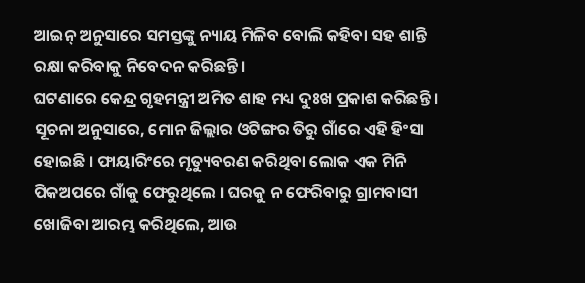ଆଇନ୍ ଅନୁସାରେ ସମସ୍ତଙ୍କୁ ନ୍ୟାୟ ମିଳିବ ବୋଲି କହିବା ସହ ଶାନ୍ତି ରକ୍ଷା କରିବାକୁ ନିବେଦନ କରିଛନ୍ତି ।
ଘଟଣାରେ କେନ୍ଦ୍ର ଗୃହମନ୍ତ୍ରୀ ଅମିତ ଶାହ ମଧ୍ୟ ଦୁଃଖ ପ୍ରକାଶ କରିଛନ୍ତି । ସୂଚନା ଅନୁସାରେ, ମୋନ ଜିଲ୍ଲାର ଓଟିଙ୍ଗର ତିରୁ ଗାଁରେ ଏହି ହିଂସା ହୋଇଛି । ଫାୟାରିଂରେ ମୃତ୍ୟୁବରଣ କରିଥିବା ଲୋକ ଏକ ମିନି ପିକଅପରେ ଗାଁକୁ ଫେରୁଥିଲେ । ଘରକୁ ନ ଫେରିବାରୁ ଗ୍ରାମବାସୀ ଖୋଜିବା ଆରମ୍ଭ କରିଥିଲେ, ଆଉ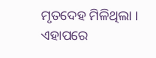ମୃତଦେହ ମିଳିଥିଲା । ଏହାପରେ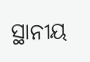ସ୍ଥାନୀୟ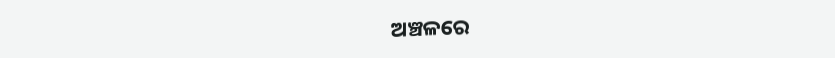ଅଞ୍ଚଳରେ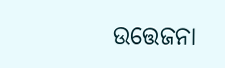ଉତ୍ତେଜନା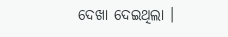ଦେଖା ଦେଇଥିଲା ।